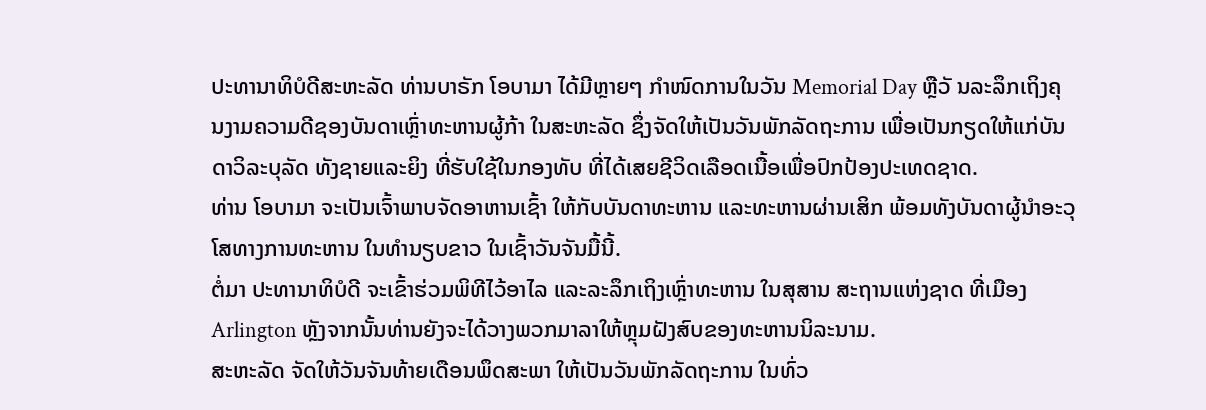ປະທານາທິບໍດີສະຫະລັດ ທ່ານບາຣັກ ໂອບາມາ ໄດ້ມີຫຼາຍໆ ກຳໜົດການໃນວັນ Memorial Day ຫຼືວັ ນລະລຶກເຖິງຄຸນງາມຄວາມດີຊອງບັນດາເຫຼົ່າທະຫານຜູ້ກ້າ ໃນສະຫະລັດ ຊຶ່ງຈັດໃຫ້ເປັນວັນພັກລັດຖະການ ເພື່ອເປັນກຽດໃຫ້ແກ່ບັນດາວິລະບຸລັດ ທັງຊາຍແລະຍິງ ທີ່ຮັບໃຊ້ໃນກອງທັບ ທີ່ໄດ້ເສຍຊີວິດເລືອດເນື້ອເພື່ອປົກປ້ອງປະເທດຊາດ.
ທ່ານ ໂອບາມາ ຈະເປັນເຈົ້າພາບຈັດອາຫານເຊົ້າ ໃຫ້ກັບບັນດາທະຫານ ແລະທະຫານຜ່ານເສິກ ພ້ອມທັງບັນດາຜູ້ນຳອະວຸໂສທາງການທະຫານ ໃນທຳນຽບຂາວ ໃນເຊົ້າວັນຈັນມື້ນີ້.
ຕໍ່ມາ ປະທານາທິບໍດີ ຈະເຂົ້າຮ່ວມພິທີໄວ້ອາໄລ ແລະລະລຶກເຖິງເຫຼົ່າທະຫານ ໃນສຸສານ ສະຖານແຫ່ງຊາດ ທີ່ເມືອງ Arlington ຫຼັງຈາກນັ້ນທ່ານຍັງຈະໄດ້ວາງພວກມາລາໃຫ້ຫຼຸມຝັງສົບຂອງທະຫານນິລະນາມ.
ສະຫະລັດ ຈັດໃຫ້ວັນຈັນທ້າຍເດືອນພຶດສະພາ ໃຫ້ເປັນວັນພັກລັດຖະການ ໃນທົ່ວ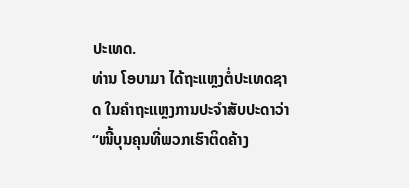ປະເທດ.
ທ່ານ ໂອບາມາ ໄດ້ຖະແຫຼງຕໍ່ປະເທດຊາດ ໃນຄຳຖະແຫຼງການປະຈຳສັບປະດາວ່າ “ໜີ້ບຸນຄຸນທີ່ພວກເຮົາຕິດຄ້າງ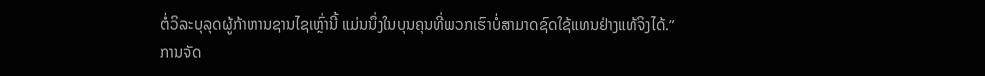ຕໍ່ວິລະບຸລຸດຜູ້ກ້າຫານຊານໄຊເຫຼົ່ານີ້ ແມ່ນນຶ່ງໃນບຸນຄຸນທີ່ພວກເຮົາບໍ່ສາມາດຊົດໃຊ້ແທນຢ່າງແທ້ຈິງໄດ້.”
ການຈັດ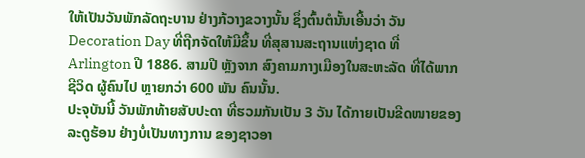ໃຫ້ເປັນວັນພັກລັດຖະບານ ຢ່າງກ້ວາງຂວາງນັ້ນ ຊຶ່ງຕົ້ນຕໍນັ້ນເອີ້ນວ່າ ວັນ Decoration Day ທີ່ຖືກຈັດໃຫ້ມີຂຶ້ນ ທີ່ສຸສານສະຖານແຫ່ງຊາດ ທີ່ Arlington ປີ 1886. ສາມປີ ຫຼັງຈາກ ສົງຄາມກາງເມືອງໃນສະຫະລັດ ທີ່ໄດ້ພາກຊີວິດ ຜູ້ຄົນໄປ ຫຼາຍກວ່າ 600 ພັນ ຄົນນັ້ນ.
ປະຈຸບັນນີ້ ວັນພັກທ້າຍສັບປະດາ ທີ່ຮວມກັນເປັນ 3 ວັນ ໄດ້ກາຍເປັນຂີດໜາຍຂອງລະດູຮ້ອນ ຢ່າງບໍ່ເປັນທາງການ ຂອງຊາວອາ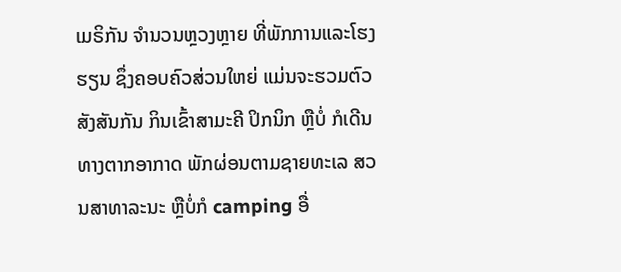ເມຣິກັນ ຈຳນວນຫຼວງຫຼາຍ ທີ່ພັກການແລະໂຮງຮຽນ ຊຶ່ງຄອບຄົວສ່ວນໃຫຍ່ ແມ່ນຈະຮວມຕົວສັງສັນກັນ ກິນເຂົ້າສາມະຄີ ປິກນິກ ຫຼືບໍ່ ກໍເດີນທາງຕາກອາກາດ ພັກຜ່ອນຕາມຊາຍທະເລ ສວນສາທາລະນະ ຫຼືບໍ່ກໍ camping ອື່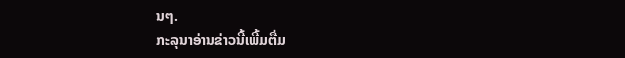ນໆ.
ກະລຸນາອ່ານຂ່າວນີ້ເພີ້ມຕື່ມ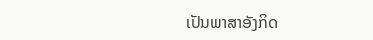ເປັນພາສາອັງກິດ